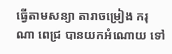ធ្វើតាមសន្យា តារាចម្រៀង ករុណា ពេជ្រ បានយកអំណោយ ទៅ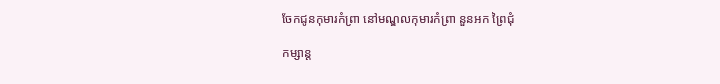ចែកជូនកុមារកំព្រា នៅមណ្ឌលកុមារកំព្រា នួនអក ព្រៃជុំ

កម្សាន្ត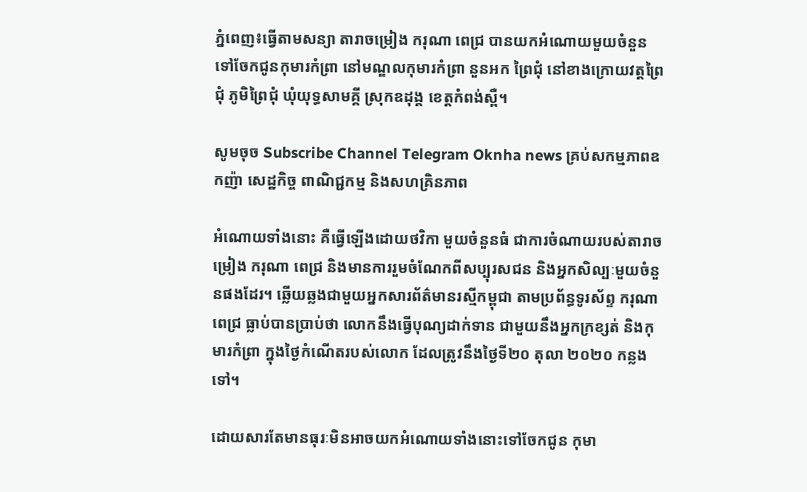ភ្នំពេញ៖ធ្វើតាមសន្យា តារាចម្រៀង ករុណា ពេជ្រ បានយកអំណោយមួយចំនួន ទៅចែកជូនកុមារកំព្រា នៅមណ្ឌលកុមារកំព្រា នួនអក ព្រៃជុំ នៅខាងក្រោយវត្តព្រៃជុំ ភូមិព្រៃជុំ ឃុំយុទ្ធសាមគ្គី ស្រុកឧដុង្គ ខេត្តកំពង់ស្ពឺ។

សូមចុច Subscribe Channel Telegram Oknha news គ្រប់សកម្មភាពឧកញ៉ា សេដ្ឋកិច្ច ពាណិជ្ជកម្ម និងសហគ្រិនភាព

អំណោយទាំងនោះ គឺធ្វើឡើងដោយថវិកា មួយចំនួនធំ ជាការចំណាយរបស់តារាចម្រៀង ករុណា ពេជ្រ និងមានការរួមចំណែកពីសប្បុរសជន និងអ្នកសិល្បៈមួយចំនួនផងដែរ។ ឆ្លើយឆ្លងជាមួយអ្នកសារព័ត៌មានរស្មីកម្ពុជា តាមប្រព័ន្ធទូរស័ព្ទ ករុណា ពេជ្រ ធ្លាប់បានប្រាប់ថា លោកនឹងធ្វើបុណ្យដាក់ទាន ជាមួយនឹងអ្នកក្រខ្សត់ និងកុមារកំព្រា ក្នុងថ្ងៃកំណើតរបស់លោក ដែលត្រូវនឹងថ្ងៃទី២០ តុលា ២០២០ កន្លងទៅ។

ដោយសារតែមានធុរៈមិនអាចយកអំណោយទាំងនោះទៅចែកជូន កុមា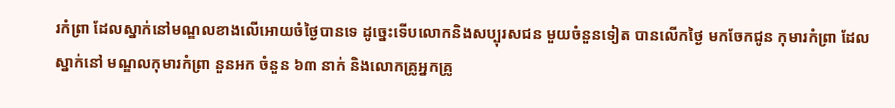រកំព្រា ដែលស្នាក់នៅមណ្ឌលខាងលើអោយចំថ្ងៃបានទេ ដូច្នេះទើបលោកនិងសប្បុរសជន មួយចំនួនទៀត បានលើកថ្ងៃ មកចែកជូន កុមារកំព្រា ដែលស្នាក់នៅ មណ្ឌលកុមារកំព្រា នួនអក ចំនួន ៦៣ នាក់ និងលោកគ្រូអ្នកគ្រូ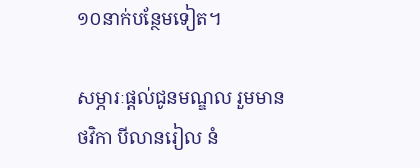១០នាក់បន្ថែមទៀត។

សម្ភារៈផ្តល់ជូនមណ្ឌល រួមមាន ថវិកា បីលានរៀល នំ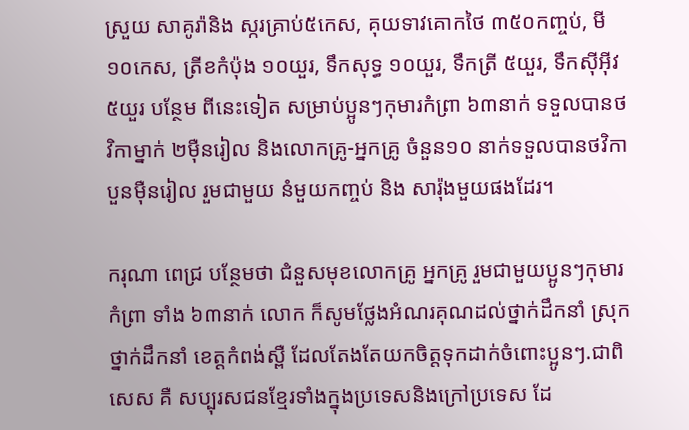ស្រួយ សាគូរ៉ានិង ស្ករគ្រាប់៥កេស, គុយទាវគោកថៃ ៣៥០កញ្ចប់, មី១០កេស, ត្រីខកំប៉ុង ១០យួរ, ទឹកសុទ្ធ ១០យួរ, ទឹកត្រី ៥យួរ, ទឹកស៊ីអ៊ីវ ៥យួរ បន្ថែម ពីនេះទៀត សម្រាប់ប្អូនៗកុមារកំព្រា ៦៣នាក់ ទទួលបានថវិកាម្នាក់ ២ម៉ឺនរៀល និងលោកគ្រូ-អ្នកគ្រូ ចំនួន១០ នាក់ទទួលបានថវិកា បួនម៉ឺនរៀល រួមជាមួយ នំមួយកញ្ចប់ និង សារ៉ុងមួយផងដែរ។

ករុណា ពេជ្រ បន្ថែមថា ជំនួសមុខលោកគ្រូ អ្នកគ្រូ រួមជាមួយប្អូនៗកុមារកំព្រា ទាំង ៦៣នាក់ លោក ក៏សូមថ្លែងអំណរគុណដល់ថ្នាក់ដឹកនាំ ស្រុក ថ្នាក់ដឹកនាំ ខេត្តកំពង់ស្ពឺ ដែលតែងតែយកចិត្តទុកដាក់ចំពោះប្អូនៗ.ជាពិសេស គឺ សប្បុរសជនខ្មែរទាំងក្នុងប្រទេសនិងក្រៅប្រទេស ដែ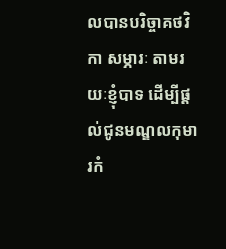លបានបរិច្ចាគថវិកា សម្ភារៈ តាមរយៈខ្ញុំបាទ ដើម្បីផ្តល់ជូនមណ្ឌលកុមារកំ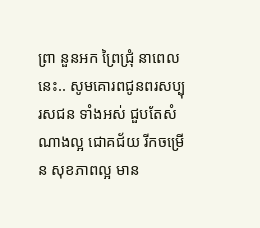ព្រា នួនអក ព្រៃជ្រុំ នាពេលនេះ.. សូមគោរពជូនពរសប្បុរសជន ទាំងអស់ ជួបតែសំណាងល្អ ជោគជ័យ រីកចម្រើន សុខភាពល្អ មាន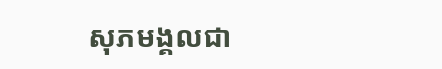សុភមង្គលជា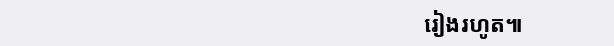រៀងរហូត៕